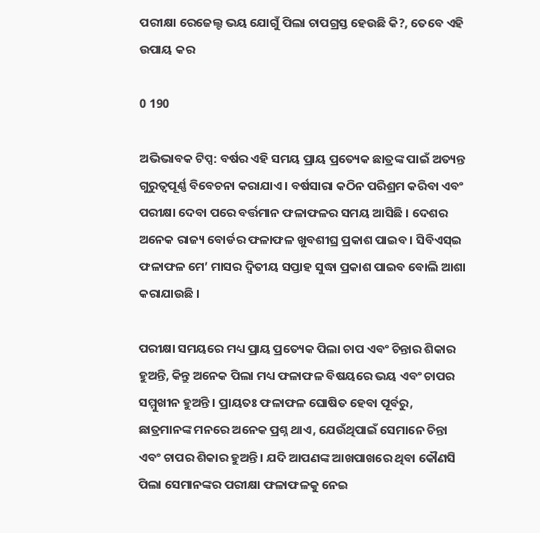ପରୀକ୍ଷା ରେଜେଲ୍ଟ ଭୟ ଯୋଗୁଁ ପିଲା ଚାପଗ୍ରସ୍ତ ହେଉଛି କି?, ତେବେ ଏହି ଉପାୟ କର

0 190

ଅଭିଭାବକ ଟିପ୍ସ: ବର୍ଷର ଏହି ସମୟ ପ୍ରାୟ ପ୍ରତ୍ୟେକ ଛାତ୍ରଙ୍କ ପାଇଁ ଅତ୍ୟନ୍ତ ଗୁରୁତ୍ୱପୂର୍ଣ୍ଣ ବିବେଚନା କରାଯାଏ । ବର୍ଷସାରା କଠିନ ପରିଶ୍ରମ କରିବା ଏବଂ ପରୀକ୍ଷା ଦେବା ପରେ ବର୍ତ୍ତମାନ ଫଳାଫଳର ସମୟ ଆସିଛି । ଦେଶର ଅନେକ ରାଜ୍ୟ ବୋର୍ଡର ଫଳାଫଳ ଖୁବଶୀଘ୍ର ପ୍ରକାଶ ପାଇବ । ସିବିଏସ୍‌ଇ ଫଳାଫଳ ମେ’ ମାସର ଦ୍ୱିତୀୟ ସପ୍ତାହ ସୁଦ୍ଧା ପ୍ରକାଶ ପାଇବ ବୋଲି ଆଶା କରାଯାଉଛି ।

ପରୀକ୍ଷା ସମୟରେ ମଧ୍ୟ ପ୍ରାୟ ପ୍ରତ୍ୟେକ ପିଲା ଚାପ ଏବଂ ଚିନ୍ତାର ଶିକାର ହୁଅନ୍ତି, କିନ୍ତୁ ଅନେକ ପିଲା ମଧ୍ୟ ଫଳାଫଳ ବିଷୟରେ ଭୟ ଏବଂ ଚାପର ସମ୍ମୁଖୀନ ହୁଅନ୍ତି । ପ୍ରାୟତଃ ଫଳାଫଳ ଘୋଷିତ ହେବା ପୂର୍ବରୁ, ଛାତ୍ରମାନଙ୍କ ମନରେ ଅନେକ ପ୍ରଶ୍ନ ଥାଏ, ଯେଉଁଥିପାଇଁ ସେମାନେ ଚିନ୍ତା ଏବଂ ଚାପର ଶିକାର ହୁଅନ୍ତି । ଯଦି ଆପଣଙ୍କ ଆଖପାଖରେ ଥିବା କୌଣସି ପିଲା ସେମାନଙ୍କର ପରୀକ୍ଷା ଫଳାଫଳକୁ ନେଇ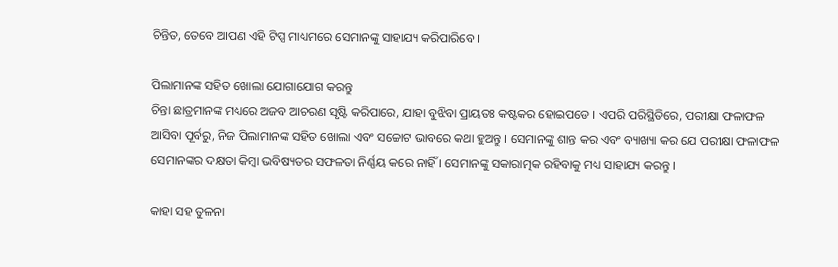ଚିନ୍ତିତ, ତେବେ ଆପଣ ଏହି ଟିପ୍ସ ମାଧ୍ୟମରେ ସେମାନଙ୍କୁ ସାହାଯ୍ୟ କରିପାରିବେ ।

ପିଲାମାନଙ୍କ ସହିତ ଖୋଲା ଯୋଗାଯୋଗ କରନ୍ତୁ
ଚିନ୍ତା ଛାତ୍ରମାନଙ୍କ ମଧ୍ୟରେ ଅଜବ ଆଚରଣ ସୃଷ୍ଟି କରିପାରେ, ଯାହା ବୁଝିବା ପ୍ରାୟତଃ କଷ୍ଟକର ହୋଇପଡେ । ଏପରି ପରିସ୍ଥିତିରେ, ପରୀକ୍ଷା ଫଳାଫଳ ଆସିବା ପୂର୍ବରୁ, ନିଜ ପିଲାମାନଙ୍କ ସହିତ ଖୋଲା ଏବଂ ସଚ୍ଚୋଟ ଭାବରେ କଥା ହୁଅନ୍ତୁ । ସେମାନଙ୍କୁ ଶାନ୍ତ କର ଏବଂ ବ୍ୟାଖ୍ୟା କର ଯେ ପରୀକ୍ଷା ଫଳାଫଳ ସେମାନଙ୍କର ଦକ୍ଷତା କିମ୍ବା ଭବିଷ୍ୟତର ସଫଳତା ନିର୍ଣ୍ଣୟ କରେ ନାହିଁ । ସେମାନଙ୍କୁ ସକାରାତ୍ମକ ରହିବାକୁ ମଧ୍ୟ ସାହାଯ୍ୟ କରନ୍ତୁ ।

କାହା ସହ ତୁଳନା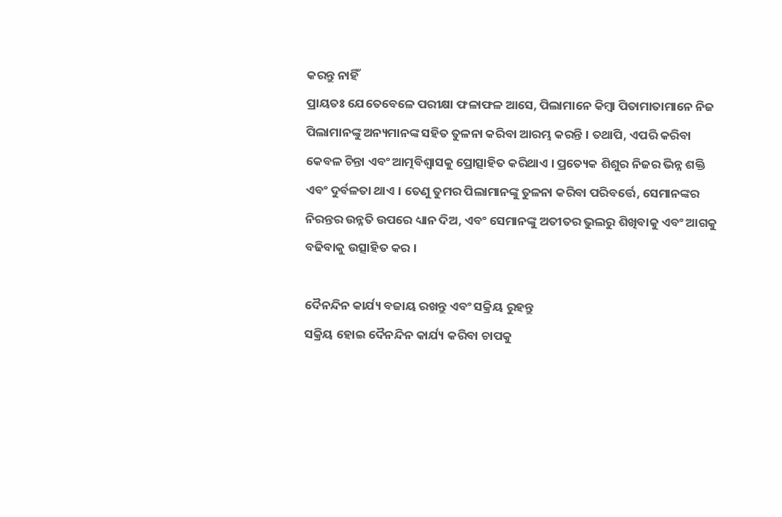କରନ୍ତୁ ନାହିଁ
ପ୍ରାୟତଃ ଯେତେବେଳେ ପରୀକ୍ଷା ଫଳାଫଳ ଆସେ, ପିଲାମାନେ କିମ୍ବା ପିତାମାତାମାନେ ନିଜ ପିଲାମାନଙ୍କୁ ଅନ୍ୟମାନଙ୍କ ସହିତ ତୁଳନା କରିବା ଆରମ୍ଭ କରନ୍ତି । ତଥାପି, ଏପରି କରିବା କେବଳ ଚିନ୍ତା ଏବଂ ଆତ୍ମବିଶ୍ୱାସକୁ ପ୍ରୋତ୍ସାହିତ କରିଥାଏ । ପ୍ରତ୍ୟେକ ଶିଶୁର ନିଜର ଭିନ୍ନ ଶକ୍ତି ଏବଂ ଦୁର୍ବଳତା ଥାଏ । ତେଣୁ ତୁମର ପିଲାମାନଙ୍କୁ ତୁଳନା କରିବା ପରିବର୍ତ୍ତେ, ସେମାନଙ୍କର ନିରନ୍ତର ଉନ୍ନତି ଉପରେ ଧ୍ୟାନ ଦିଅ, ଏବଂ ସେମାନଙ୍କୁ ଅତୀତର ଭୁଲରୁ ଶିଖିବାକୁ ଏବଂ ଆଗକୁ ବଢିବାକୁ ଉତ୍ସାହିତ କର ।

ଦୈନନ୍ଦିନ କାର୍ଯ୍ୟ ବଜାୟ ରଖନ୍ତୁ ଏବଂ ସକ୍ରିୟ ରୁହନ୍ତୁ
ସକ୍ରିୟ ହୋଇ ଦୈନନ୍ଦିନ କାର୍ଯ୍ୟ କରିବା ଚାପକୁ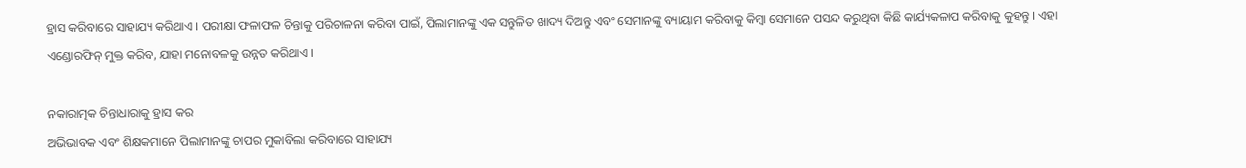ହ୍ରାସ କରିବାରେ ସାହାଯ୍ୟ କରିଥାଏ । ପରୀକ୍ଷା ଫଳାଫଳ ଚିନ୍ତାକୁ ପରିଚାଳନା କରିବା ପାଇଁ, ପିଲାମାନଙ୍କୁ ଏକ ସନ୍ତୁଳିତ ଖାଦ୍ୟ ଦିଅନ୍ତୁ ଏବଂ ସେମାନଙ୍କୁ ବ୍ୟାୟାମ କରିବାକୁ କିମ୍ବା ସେମାନେ ପସନ୍ଦ କରୁଥିବା କିଛି କାର୍ଯ୍ୟକଳାପ କରିବାକୁ କୁହନ୍ତୁ । ଏହା ଏଣ୍ଡୋରଫିନ୍ ମୁକ୍ତ କରିବ, ଯାହା ମନୋବଳକୁ ଉନ୍ନତ କରିଥାଏ ।

ନକାରାତ୍ମକ ଚିନ୍ତାଧାରାକୁ ହ୍ରାସ କର
ଅଭିଭାବକ ଏବଂ ଶିକ୍ଷକମାନେ ପିଲାମାନଙ୍କୁ ଚାପର ମୁକାବିଲା କରିବାରେ ସାହାଯ୍ୟ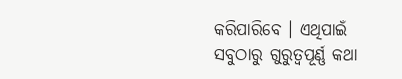କରିପାରିବେ । ଏଥିପାଇଁ ସବୁଠାରୁ ଗୁରୁତ୍ୱପୂର୍ଣ୍ଣ କଥା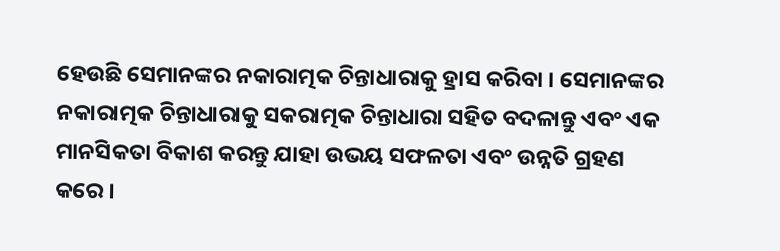ହେଉଛି ସେମାନଙ୍କର ନକାରାତ୍ମକ ଚିନ୍ତାଧାରାକୁ ହ୍ରାସ କରିବା । ସେମାନଙ୍କର ନକାରାତ୍ମକ ଚିନ୍ତାଧାରାକୁ ସକରାତ୍ମକ ଚିନ୍ତାଧାରା ସହିତ ବଦଳାନ୍ତୁ ଏବଂ ଏକ ମାନସିକତା ବିକାଶ କରନ୍ତୁ ଯାହା ଉଭୟ ସଫଳତା ଏବଂ ଉନ୍ନତି ଗ୍ରହଣ କରେ ।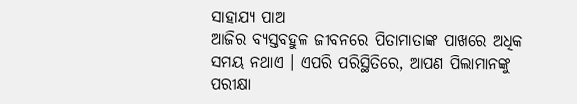ସାହାଯ୍ୟ ପାଅ
ଆଜିର ବ୍ୟସ୍ତବହୁଳ ଜୀବନରେ ପିତାମାତାଙ୍କ ପାଖରେ ଅଧିକ ସମୟ ନଥାଏ । ଏପରି ପରିସ୍ଥିତିରେ, ଆପଣ ପିଲାମାନଙ୍କୁ ପରୀକ୍ଷା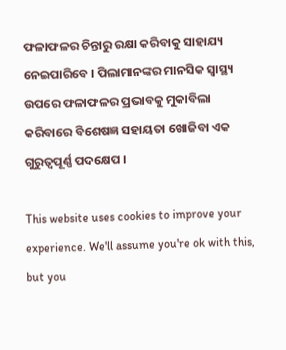ଫଳାଫଳର ଚିନ୍ତାରୁ ରକ୍ଷା କରିବାକୁ ସାହାଯ୍ୟ ନେଇପାରିବେ । ପିଲାମାନଙ୍କର ମାନସିକ ସ୍ୱାସ୍ଥ୍ୟ ଉପରେ ଫଳାଫଳର ପ୍ରଭାବକୁ ମୁକାବିଲା କରିବାରେ ବିଶେଷଜ୍ଞ ସହାୟତା ଖୋଜିବା ଏକ ଗୁରୁତ୍ୱପୂର୍ଣ୍ଣ ପଦକ୍ଷେପ ।

This website uses cookies to improve your experience. We'll assume you're ok with this, but you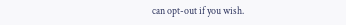can opt-out if you wish.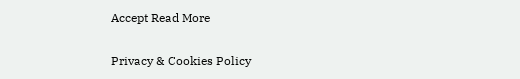Accept Read More

Privacy & Cookies Policy